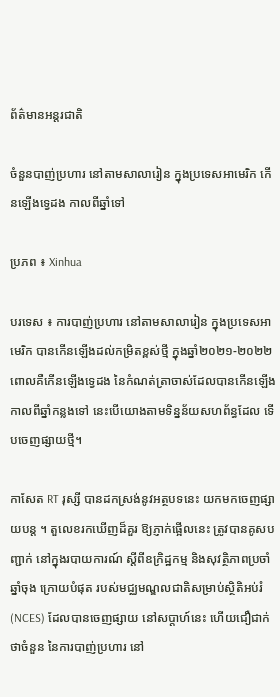ព័ត៌មានអន្តរជាតិ

ចំនួនបាញ់ប្រហារ នៅតាមសាលារៀន ក្នុងប្រទេសអាមេរិក កើនឡើងទ្វេដង កាលពីឆ្នាំទៅ

ប្រភព ៖ Xinhua

បរទេស ៖ ការបាញ់ប្រហារ នៅតាមសាលារៀន ក្នុងប្រទេសអាមេរិក បានកើនឡើងដល់កម្រិតខ្ពស់ថ្មី ក្នុងឆ្នាំ២០២១-២០២២ ពោលគឺកើនឡើងទ្វេដង នៃកំណត់ត្រាចាស់ដែលបានកើនឡើងកាលពីឆ្នាំកន្លងទៅ នេះបើយោងតាមទិន្នន័យសហព័ន្ធដែល ទើបចេញផ្សាយថ្មី។

កាសែត RT រុស្សី បានដកស្រង់នូវអត្ថបទនេះ យកមកចេញផ្សាយបន្ត ។ តួលេខរកឃើញដ៏គួរ ឱ្យភ្ញាក់ផ្អើលនេះ ត្រូវបានគូសបញ្ជាក់ នៅក្នុងរបាយការណ៍ ស្តីពីឧក្រិដ្ឋកម្ម និងសុវត្ថិភាពប្រចាំឆ្នាំចុង ក្រោយបំផុត របស់មជ្ឈមណ្ឌលជាតិសម្រាប់ស្ថិតិអប់រំ (NCES) ដែលបានចេញផ្សាយ នៅសប្តាហ៍នេះ ហើយជឿជាក់ថាចំនួន នៃការបាញ់ប្រហារ នៅ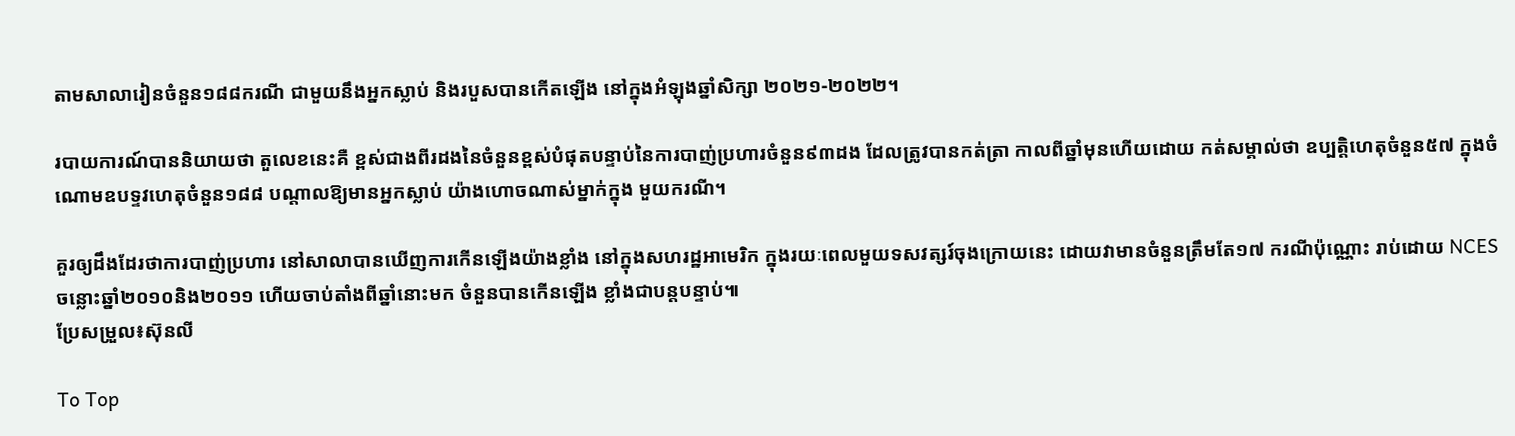តាមសាលារៀនចំនួន១៨៨ករណី ជាមួយនឹងអ្នកស្លាប់ និងរបួសបានកើតឡើង នៅក្នុងអំឡុងឆ្នាំសិក្សា ២០២១-២០២២។

របាយការណ៍បាននិយាយថា តួលេខនេះគឺ ខ្ពស់ជាងពីរដងនៃចំនួនខ្ពស់បំផុតបន្ទាប់នៃការបាញ់ប្រហារចំនួន៩៣ដង ដែលត្រូវបានកត់ត្រា កាលពីឆ្នាំមុនហើយដោយ កត់សម្គាល់ថា ឧប្បត្តិហេតុចំនួន៥៧ ក្នុងចំណោមឧបទ្ទវហេតុចំនួន១៨៨ បណ្តាលឱ្យមានអ្នកស្លាប់ យ៉ាងហោចណាស់ម្នាក់ក្នុង មួយករណី។

គួរឲ្យដឹងដែរថាការបាញ់ប្រហារ នៅសាលាបានឃើញការកើនឡើងយ៉ាងខ្លាំង នៅក្នុងសហរដ្ឋអាមេរិក ក្នុងរយៈពេលមួយទសវត្សរ៍ចុងក្រោយនេះ ដោយវាមានចំនួនត្រឹមតែ១៧ ករណីប៉ុណ្ណោះ រាប់ដោយ NCES ចន្លោះឆ្នាំ២០១០និង២០១១ ហើយចាប់តាំងពីឆ្នាំនោះមក ចំនួនបានកើនឡើង ខ្លាំងជាបន្តបន្ទាប់៕
ប្រែសម្រួល៖ស៊ុនលី

To Top